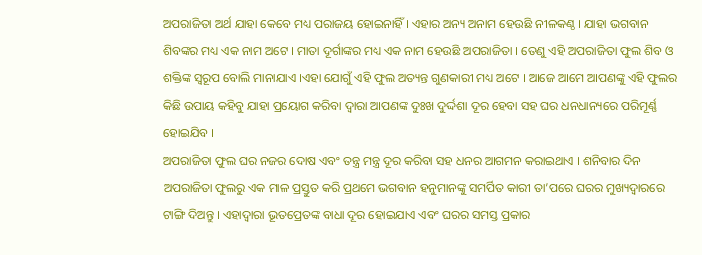ଅପରାଜିତା ଅର୍ଥ ଯାହା କେବେ ମଧ୍ୟ ପରାଜୟ ହୋଇନାହିଁ । ଏହାର ଅନ୍ୟ ଅନାମ ହେଉଛି ନୀଳକଣ୍ଠ । ଯାହା ଭଗବାନ ଶିବଙ୍କର ମଧ୍ୟ ଏକ ନାମ ଅଟେ । ମାତା ଦୂର୍ଗାଙ୍କର ମଧ୍ୟ ଏକ ନାମ ହେଉଛି ଅପରାଜିତା । ତେଣୁ ଏହି ଅପରାଜିତା ଫୁଲ ଶିବ ଓ ଶକ୍ତିଙ୍କ ସ୍ୱରୂପ ବୋଲି ମାନାଯାଏ ।ଏହା ଯୋଗୁଁ ଏହି ଫୁଲ ଅତ୍ୟନ୍ତ ଗୁଣକାରୀ ମଧ୍ୟ ଅଟେ । ଆଜେ ଆମେ ଆପଣଙ୍କୁ ଏହି ଫୁଲର କିଛି ଉପାୟ କହିବୁ ଯାହା ପ୍ରୟୋଗ କରିବା ଦ୍ଵାରା ଆପଣଙ୍କ ଦୁଃଖ ଦୁର୍ଦ୍ଦଶା ଦୂର ହେବା ସହ ଘର ଧନଧାନ୍ୟରେ ପରିମୂର୍ଣ୍ଣ ହୋଇଯିବ ।
ଅପରାଜିତା ଫୁଲ ଘର ନଜର ଦୋଷ ଏବଂ ତନ୍ତ୍ର ମନ୍ତ୍ର ଦୂର କରିବା ସହ ଧନର ଆଗମନ କରାଇଥାଏ । ଶନିବାର ଦିନ ଅପରାଜିତା ଫୁଲରୁ ଏକ ମାଳ ପ୍ରସ୍ତୁତ କରି ପ୍ରଥମେ ଭଗବାନ ହନୁମାନଙ୍କୁ ସମର୍ପିତ କାରୀ ତା’ପରେ ଘରର ମୁଖ୍ୟଦ୍ଵାରରେ ଟାଙ୍ଗି ଦିଅନ୍ତୁ । ଏହାଦ୍ଵାରା ଭୂତପ୍ରେତଙ୍କ ବାଧା ଦୂର ହୋଇଯାଏ ଏବଂ ଘରର ସମସ୍ତ ପ୍ରକାର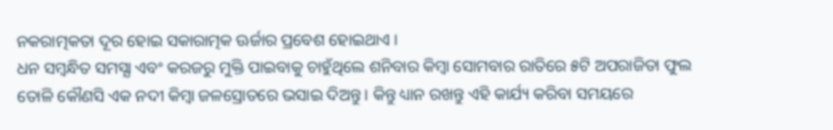ନକରାତ୍ମକତା ଦୂର ହୋଇ ସକାରାତ୍ମକ ଊର୍ଜାର ପ୍ରବେଶ ହୋଇଥାଏ ।
ଧନ ସମ୍ବନ୍ଧିତ ସମସ୍ଯା ଏବଂ କରଜରୁ ମୁକ୍ତି ପାଇବାକୁ ଚାହୁଁଥିଲେ ଶନିବାର କିମ୍ବା ସୋମବାର ରାତିରେ ୫ଟି ଅପରାଜିତା ଫୁଲ ତୋଳି କୌଣସି ଏକ ନଦୀ କିମ୍ବା ଜଳସ୍ରୋତରେ ଭସାଇ ଦିଅନ୍ତୁ । କିନ୍ତୁ ଧ୍ୟାନ ରଖନ୍ତୁ ଏହି କାର୍ଯ୍ୟ କରିବା ସମୟରେ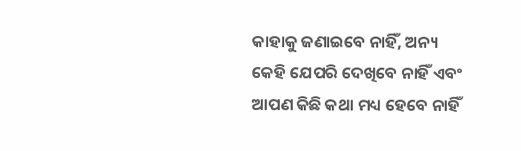କାହାକୁ ଜଣାଇବେ ନାହିଁ, ଅନ୍ୟ କେହି ଯେପରି ଦେଖିବେ ନାହିଁ ଏବଂ ଆପଣ କିଛି କଥା ମଧ୍ୟ ହେବେ ନାହିଁ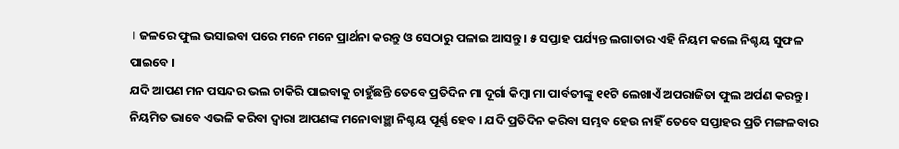। ଜଳରେ ଫୁଲ ଭସାଇବା ପରେ ମନେ ମନେ ପ୍ରାର୍ଥନା କରନ୍ତୁ ଓ ସେଠାରୁ ପଳାଇ ଆସନ୍ତୁ । ୫ ସପ୍ତାହ ପର୍ଯ୍ୟନ୍ତ ଲଗାତାର ଏହି ନିୟମ କଲେ ନିଶ୍ଚୟ ସୁଫଳ ପାଇବେ ।
ଯଦି ଆପଣ ମନ ପସନ୍ଦର ଭଲ ଚାକିରି ପାଇବାକୁ ଚାହୁଁଛନ୍ତି ତେବେ ପ୍ରତିଦିନ ମା ଦୂର୍ଗା କିମ୍ବା ମା ପାର୍ବତୀଙ୍କୁ ୧୧ଟି ଲେଖାଏଁ ଅପରାଜିତା ଫୁଲ ଅର୍ପଣ କରନ୍ତୁ । ନିୟମିତ ଭାବେ ଏଭଳି କରିବା ଦ୍ଵାରା ଆପଣଙ୍କ ମନୋବାଞ୍ଛା ନିଶ୍ଚୟ ପୂର୍ଣ୍ଣ ହେବ । ଯଦି ପ୍ରତିଦିନ କରିବା ସମ୍ଭବ ହେଉ ନାହିଁ ତେବେ ସପ୍ତାହର ପ୍ରତି ମଙ୍ଗଳବାର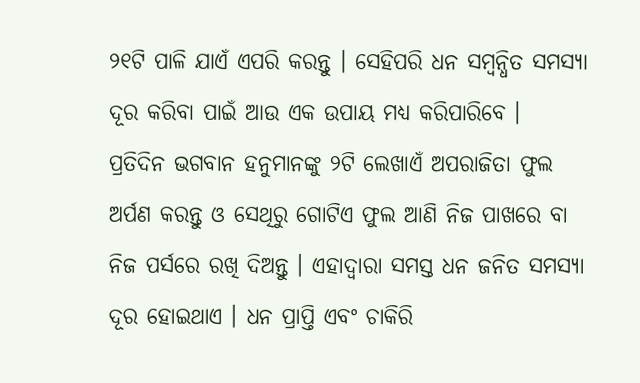୨୧ଟି ପାଳି ଯାଏଁ ଏପରି କରନ୍ତୁ । ସେହିପରି ଧନ ସମ୍ବନ୍ଧିତ ସମସ୍ଯା ଦୂର କରିବା ପାଇଁ ଆଉ ଏକ ଉପାୟ ମଧ୍ୟ କରିପାରିବେ ।
ପ୍ରତିଦିନ ଭଗବାନ ହନୁମାନଙ୍କୁ ୨ଟି ଲେଖାଏଁ ଅପରାଜିତା ଫୁଲ ଅର୍ପଣ କରନ୍ତୁ ଓ ସେଥିରୁ ଗୋଟିଏ ଫୁଲ ଆଣି ନିଜ ପାଖରେ ବା ନିଜ ପର୍ସରେ ରଖି ଦିଅନ୍ତୁ । ଏହାଦ୍ବାରା ସମସ୍ତ ଧନ ଜନିତ ସମସ୍ଯା ଦୂର ହୋଇଥାଏ । ଧନ ପ୍ରାପ୍ତି ଏବଂ ଚାକିରି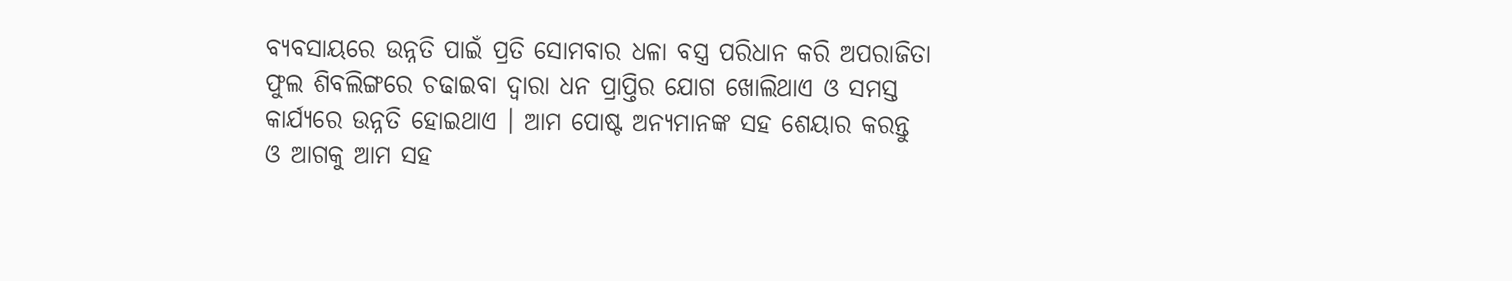ବ୍ୟବସାୟରେ ଉନ୍ନତି ପାଇଁ ପ୍ରତି ସୋମବାର ଧଳା ବସ୍ତ୍ର ପରିଧାନ କରି ଅପରାଜିତା ଫୁଲ ଶିବଲିଙ୍ଗରେ ଚଢାଇବା ଦ୍ଵାରା ଧନ ପ୍ରାପ୍ତିର ଯୋଗ ଖୋଲିଥାଏ ଓ ସମସ୍ତ କାର୍ଯ୍ୟରେ ଉନ୍ନତି ହୋଇଥାଏ । ଆମ ପୋଷ୍ଟ ଅନ୍ୟମାନଙ୍କ ସହ ଶେୟାର କରନ୍ତୁ ଓ ଆଗକୁ ଆମ ସହ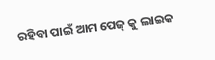ରହିବା ପାଇଁ ଆମ ପେଜ୍ କୁ ଲାଇକ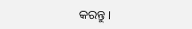କରନ୍ତୁ ।